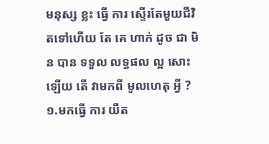មនុស្ស ខ្លះ ធ្វើ ការ ស្ទេីរតែមួយជីវិតទៅហេីយ តែ គេ ហាក់ ដូច ជា មិន បាន ទទួល លទ្ធផល ល្អ សោះ ឡើយ តើ វាមកពី មូលហេតុ អ្វី ?
១.មកធ្វើ ការ យឺត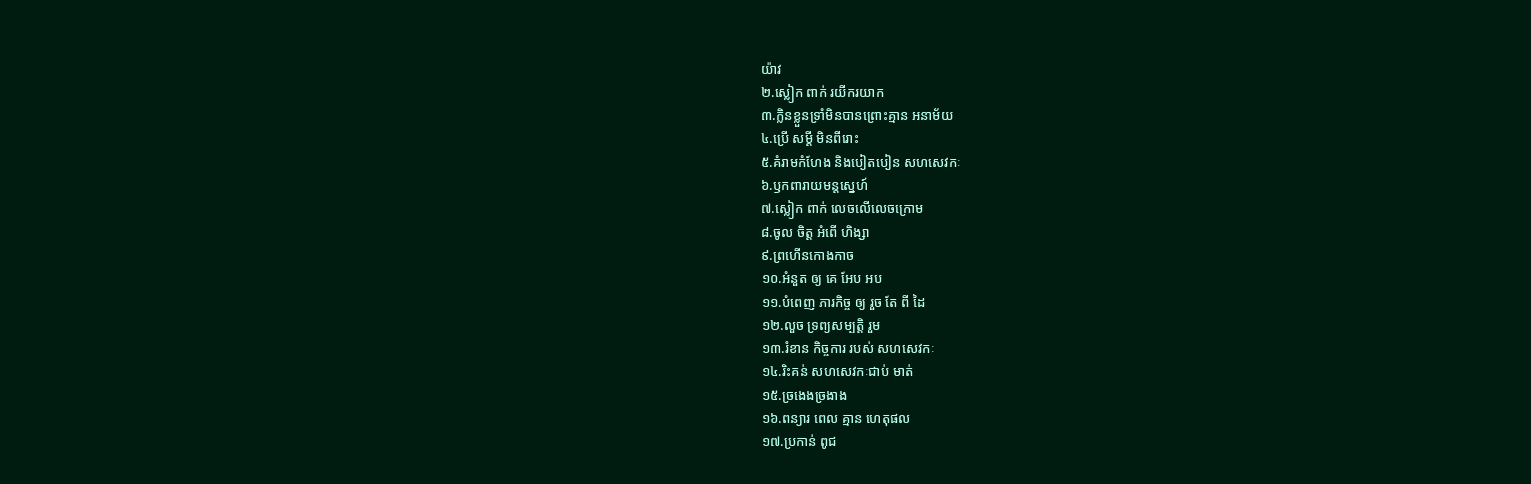យ៉ាវ
២.ស្លៀក ពាក់ រយីករយាក
៣.ក្លិនខ្លួនទ្រាំមិនបានព្រោះគ្មាន អនាម័យ
៤.ប្រេី សម្ដី មិនពីរោះ
៥.គំរាមកំហែង និងបៀតបៀន សហសេវកៈ
៦.ឫកពារាយមន្តស្នេហ៍
៧.ស្លៀក ពាក់ លេចលេីលេចក្រោម
៨.ចូល ចិត្ត អំពើ ហិង្សា
៩.ព្រហេីនកោងកាច
១០.អំនួត ឲ្យ គេ អែប អប
១១.បំពេញ ភារកិច្ច ឲ្យ រួច តែ ពី ដៃ
១២.លួច ទ្រព្យសម្បត្តិ រួម
១៣.រំខាន កិច្ចការ របស់ សហសេវកៈ
១៤.រិះគន់ សហសេវកៈជាប់ មាត់
១៥.ច្រងេងច្រងាង
១៦.ពន្យារ ពេល គ្មាន ហេតុផល
១៧.ប្រកាន់ ពូជ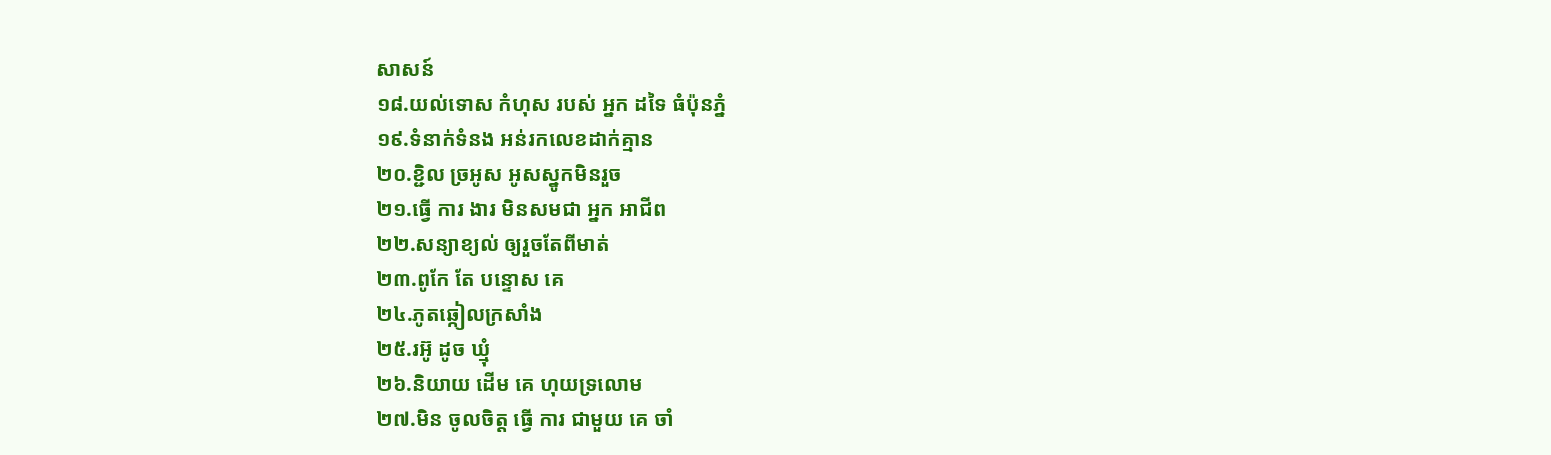សាសន៍
១៨.យល់ទោស កំហុស របស់ អ្នក ដទៃ ធំប៉ុនភ្នំ
១៩.ទំនាក់ទំនង អន់រកលេខដាក់គ្មាន
២០.ខ្ជិល ច្រអូស អូសស្នូកមិនរួច
២១.ធ្វើ ការ ងារ មិនសមជា អ្នក អាជីព
២២.សន្យាខ្យល់ ឲ្យរួចតែពីមាត់
២៣.ពូកែ តែ បន្ទោស គេ
២៤.ភូតឆ្កៀលក្រសាំង
២៥.រអ៊ូ ដូច ឃ្មុំ
២៦.និយាយ ដេីម គេ ហុយទ្រលោម
២៧.មិន ចូលចិត្ត ធ្វើ ការ ជាមួយ គេ ចាំ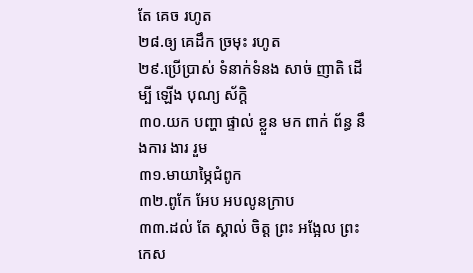តែ គេច រហូត
២៨.ឲ្យ គេដឹក ច្រមុះ រហូត
២៩.ប្រេីប្រាស់ ទំនាក់ទំនង សាច់ ញាតិ ដេីម្បី ឡើង បុណ្យ ស័ក្ដិ
៣០.យក បញ្ហា ផ្ទាល់ ខ្លួន មក ពាក់ ព័ន្ធ នឹងការ ងារ រួម
៣១.មាយាម្ភៃជំពូក
៣២.ពូកែ អែប អបលូនក្រាប
៣៣.ដល់ តែ ស្គាល់ ចិត្ត ព្រះ អង្អែល ព្រះ កេស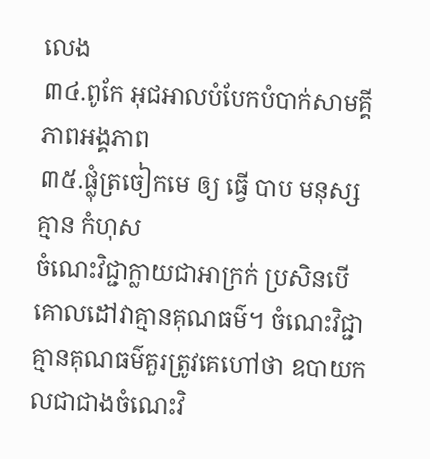លេង
៣៤.ពូកែ អុជអាលបំបែកបំបាក់សាមគ្គីភាពអង្គភាព
៣៥.ផ្លុំត្រចៀកមេ ឲ្យ ធ្វើ បាប មនុស្ស គ្មាន កំហុស
ចំណេះវិជ្ជាក្លាយជាអាក្រក់ ប្រសិនបើគោលដៅវាគ្មានគុណធម៌។ ចំណេះវិជ្ជា គ្មានគុណធម៌គួរត្រូវគេហៅថា ឧបាយកលជាជាងចំណេះវិ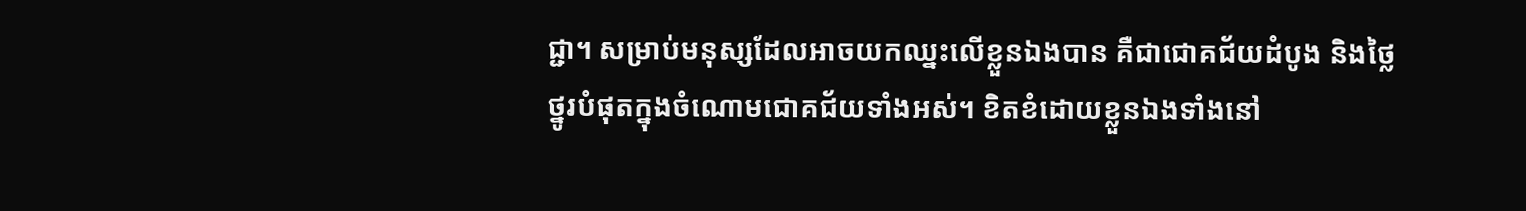ជ្ជា។ សម្រាប់មនុស្សដែលអាចយកឈ្នះលើខ្លួនឯងបាន គឺជាជោគជ័យដំបូង និងថ្លៃថ្នូរបំផុតក្នុងចំណោមជោគជ័យទាំងអស់។ ខិតខំដោយខ្លួនឯងទាំងនៅ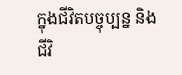ក្នុងជីវិតបច្ចុប្បន្ន និងជីវិ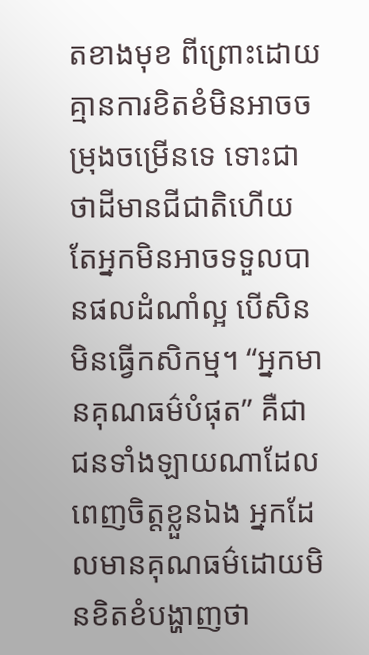តខាងមុខ ពីព្រោះដោយគ្មានការខិតខំមិនអាចចម្រុងចម្រើនទេ ទោះជាថាដីមានជីជាតិហើយ តែអ្នកមិនអាចទទួលបានផលដំណាំល្អ បើសិនមិនធ្វើកសិកម្ម។ “អ្នកមានគុណធម៌បំផុត” គឺជាជនទាំងឡាយណាដែលពេញចិត្តខ្លួនឯង អ្នកដែលមានគុណធម៌ដោយមិនខិតខំបង្ហាញថា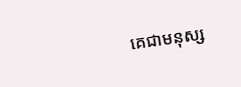គេជាមនុស្ស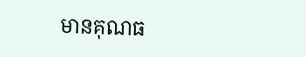មានគុណធ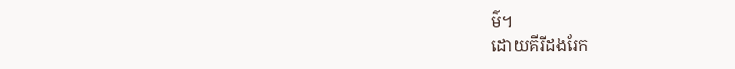ម៌។
ដោយគីរីដងរែក